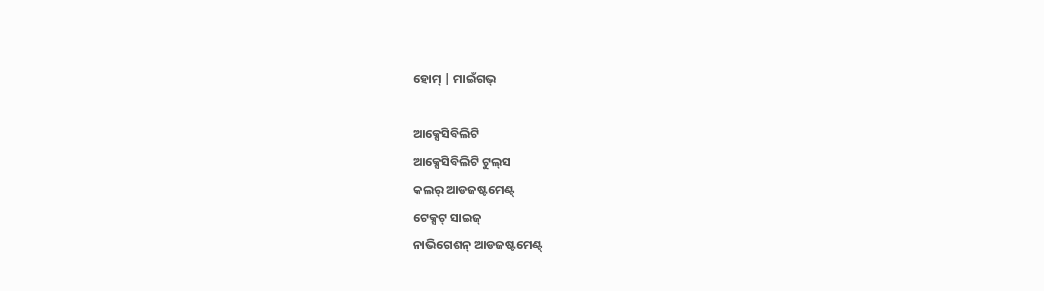ହୋମ୍ | ମାଇଁଗଭ୍

ଆକ୍ସେସିବିଲିଟି
ଆକ୍ସେସିବିଲିଟି ଟୁଲ୍‌ସ
କଲର୍ ଆଡଜଷ୍ଟମେଣ୍ଟ୍
ଟେକ୍ସଟ୍ ସାଇଜ୍
ନାଭିଗେଶନ୍ ଆଡଜଷ୍ଟମେଣ୍ଟ୍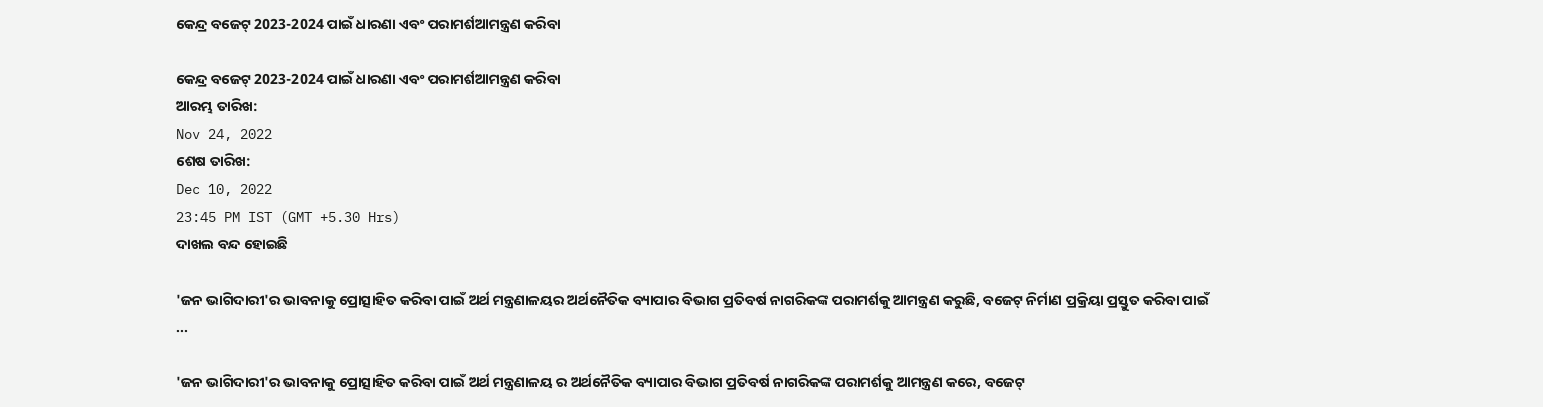କେନ୍ଦ୍ର ବଜେଟ୍ 2023-2024 ପାଇଁ ଧାରଣା ଏବଂ ପରାମର୍ଶଆମନ୍ତ୍ରଣ କରିବା

କେନ୍ଦ୍ର ବଜେଟ୍ 2023-2024 ପାଇଁ ଧାରଣା ଏବଂ ପରାମର୍ଶଆମନ୍ତ୍ରଣ କରିବା
ଆରମ୍ଭ ତାରିଖ:
Nov 24, 2022
ଶେଷ ତାରିଖ:
Dec 10, 2022
23:45 PM IST (GMT +5.30 Hrs)
ଦାଖଲ ବନ୍ଦ ହୋଇଛି

'ଜନ ଭାଗିଦାରୀ'ର ଭାବନାକୁ ପ୍ରୋତ୍ସାହିତ କରିବା ପାଇଁ ଅର୍ଥ ମନ୍ତ୍ରଣାଳୟର ଅର୍ଥନୈତିକ ବ୍ୟାପାର ବିଭାଗ ପ୍ରତିବର୍ଷ ନାଗରିକଙ୍କ ପରାମର୍ଶକୁ ଆମନ୍ତ୍ରଣ କରୁଛି, ବଜେଟ୍ ନିର୍ମାଣ ପ୍ରକ୍ରିୟା ପ୍ରସ୍ତୁତ କରିବା ପାଇଁ ...

'ଜନ ଭାଗିଦାରୀ'ର ଭାବନାକୁ ପ୍ରୋତ୍ସାହିତ କରିବା ପାଇଁ ଅର୍ଥ ମନ୍ତ୍ରଣାଳୟ ର ଅର୍ଥନୈତିକ ବ୍ୟାପାର ବିଭାଗ ପ୍ରତିବର୍ଷ ନାଗରିକଙ୍କ ପରାମର୍ଶକୁ ଆମନ୍ତ୍ରଣ କରେ, ବଜେଟ୍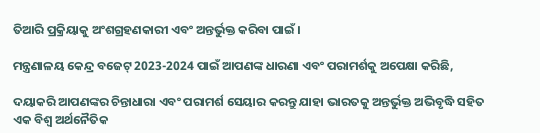ତିଆରି ପ୍ରକ୍ରିୟାକୁ ଅଂଶଗ୍ରହଣକାରୀ ଏବଂ ଅନ୍ତର୍ଭୁକ୍ତ କରିବା ପାଇଁ ।

ମନ୍ତ୍ରଣାଳୟ କେନ୍ଦ୍ର ବଜେଟ୍ 2023-2024 ପାଇଁ ଆପଣଙ୍କ ଧାରଣା ଏବଂ ପରାମର୍ଶକୁ ଅପେକ୍ଷା କରିଛି,

ଦୟାକରି ଆପଣଙ୍କର ଚିନ୍ତାଧାରା ଏବଂ ପରାମର୍ଶ ସେୟାର କରନ୍ତୁ ଯାହା ଭାରତକୁ ଅନ୍ତର୍ଭୁକ୍ତ ଅଭିବୃଦ୍ଧି ସହିତ ଏକ ବିଶ୍ୱ ଅର୍ଥନୈତିକ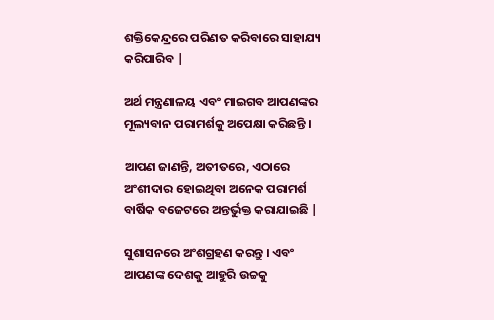ଶକ୍ତିକେନ୍ଦ୍ରରେ ପରିଣତ କରିବାରେ ସାହାଯ୍ୟ କରିପାରିବ |

ଅର୍ଥ ମନ୍ତ୍ରଣାଳୟ ଏବଂ ମାଇଗବ ଆପଣଙ୍କର ମୂଲ୍ୟବାନ ପରାମର୍ଶକୁ ଅପେକ୍ଷା କରିଛନ୍ତି ।

ଆପଣ ଜାଣନ୍ତି, ଅତୀତରେ, ଏଠାରେ ଅଂଶୀଦାର ହୋଇଥିବା ଅନେକ ପରାମର୍ଶ ବାର୍ଷିକ ବଜେଟରେ ଅନ୍ତର୍ଭୁକ୍ତ କରାଯାଇଛି |

ସୁଶାସନରେ ଅଂଶଗ୍ରହଣ କରନ୍ତୁ । ଏବଂ ଆପଣଙ୍କ ଦେଶକୁ ଆହୁରି ଉଚ୍ଚକୁ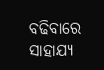ବଢିବାରେ ସାହାଯ୍ୟ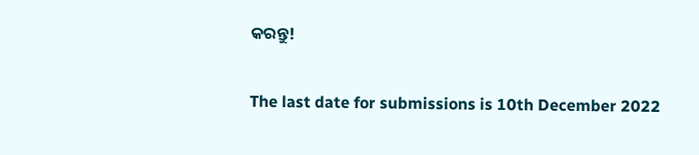କରନ୍ତୁ!

The last date for submissions is 10th December 2022